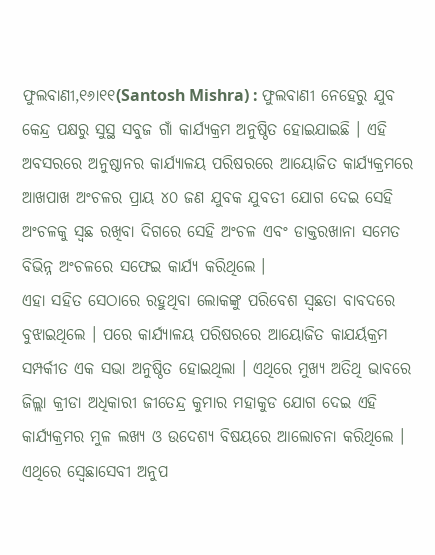ଫୁଲବାଣୀ,୧୬ା୧୧(Santosh Mishra) : ଫୁଲବାଣୀ ନେହେରୁ ଯୁବ କେନ୍ଦ୍ର ପକ୍ଷରୁ ସୁସ୍ଥ ସବୁଜ ଗାଁ କାର୍ଯ୍ୟକ୍ରମ ଅନୁଷ୍ଠିତ ହୋଇଯାଇଛି । ଏହି ଅବସରରେ ଅନୁଷ୍ଠାନର କାର୍ଯ୍ୟାଳୟ ପରିଷରରେ ଆୟୋଜିତ କାର୍ଯ୍ୟକ୍ରମରେ ଆଖପାଖ ଅଂଚଳର ପ୍ରାୟ ୪୦ ଜଣ ଯୁବକ ଯୁବତୀ ଯୋଗ ଦେଇ ସେହି ଅଂଚଳକୁ ସ୍ୱଛ ରଖିବା ଦିଗରେ ସେହି ଅଂଚଳ ଏବଂ ଡାକ୍ତରଖାନା ସମେତ ବିଭିନ୍ନ ଅଂଚଳରେ ସଫେଇ କାର୍ଯ୍ୟ କରିଥିଲେ ।
ଏହା ସହିତ ସେଠାରେ ରହୁଥିବା ଲୋକଙ୍କୁ ପରିବେଶ ସ୍ୱଛତା ବାବଦରେ ବୁଝାଇଥିଲେ । ପରେ କାର୍ଯ୍ୟାଳୟ ପରିଷରରେ ଆୟୋଜିତ କାଯର୍ୟକ୍ରମ ସମ୍ପର୍କୀତ ଏକ ସଭା ଅନୁଷ୍ଠିତ ହୋଇଥିଲା । ଏଥିରେ ମୁଖ୍ୟ ଅତିଥି ଭାବରେ ଜିଲ୍ଲା କ୍ରୀଡା ଅଧିକାରୀ ଜୀତେନ୍ଦ୍ର କୁମାର ମହାକୁଡ ଯୋଗ ଦେଇ ଏହି କାର୍ଯ୍ୟକ୍ରମର ମୁଳ ଲଖ୍ୟ ଓ ଉଦେଶ୍ୟ ବିଷୟରେ ଆଲୋଚନା କରିଥିଲେ ।
ଏଥିରେ ସ୍ୱେଛାସେବୀ ଅନୁପ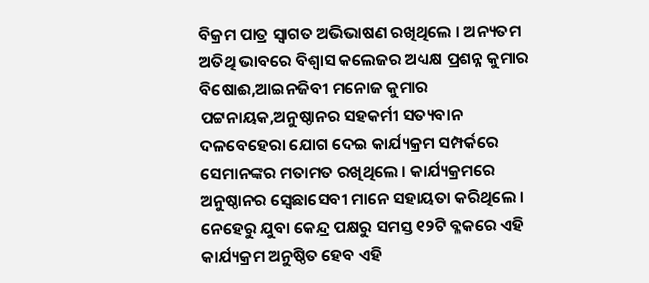ବିକ୍ରମ ପାତ୍ର ସ୍ୱାଗତ ଅଭିଭାଷଣ ରଖିଥିଲେ । ଅନ୍ୟତମ ଅତିଥି ଭାବରେ ବିଶ୍ୱାସ କଲେଜର ଅଧ୍ୟକ୍ଷ ପ୍ରଶନ୍ନ କୁମାର ବିଷୋଈ,ଆଇନଜିବୀ ମନୋଜ କୁମାର ପଟ୍ଟନାୟକ,ଅନୁଷ୍ଠାନର ସହକର୍ମୀ ସତ୍ୟବାନ ଦଳବେହେରା ଯୋଗ ଦେଇ କାର୍ଯ୍ୟକ୍ରମ ସମ୍ପର୍କରେ ସେମାନଙ୍କର ମତାମତ ରଖିଥିଲେ । କାର୍ଯ୍ୟକ୍ରମରେ ଅନୁଷ୍ଠାନର ସ୍ୱେଛାସେବୀ ମାନେ ସହାୟତା କରିଥିଲେ । ନେହେରୁ ଯୁବା କେନ୍ଦ୍ର ପକ୍ଷରୁ ସମସ୍ତ ୧୨ଟି ବ୍ଳକରେ ଏହି କାର୍ଯ୍ୟକ୍ରମ ଅନୁଷ୍ଠିତ ହେବ ଏହି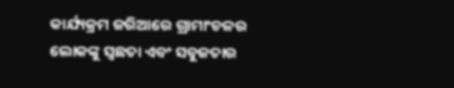କାର୍ଯ୍ୟକ୍ରମ ଜରିଆରେ ଗ୍ରାମାଂଚଳର ଲୋକଙ୍କୁ ସ୍ୱଛତା ଏବଂ ସବୁଜତାର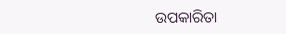ଉପକାରିତା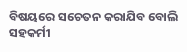ବିଷୟରେ ସଚେତନ କରାଯିବ ବୋଲି ସହକର୍ମୀ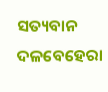ସତ୍ୟବାନ ଦଳବେହେରା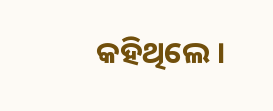କହିଥିଲେ ।